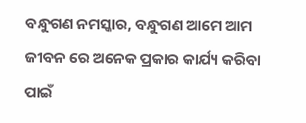ବନ୍ଧୁଗଣ ନମସ୍କାର, ବନ୍ଧୁଗଣ ଆମେ ଆମ ଜୀବନ ରେ ଅନେକ ପ୍ରକାର କାର୍ଯ୍ୟ କରିବା ପାଇଁ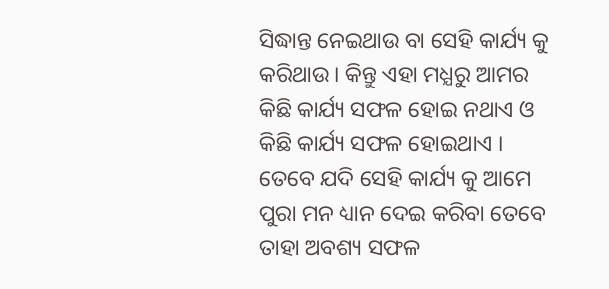ସିଦ୍ଧାନ୍ତ ନେଇଥାଉ ବା ସେହି କାର୍ଯ୍ୟ କୁ କରିଥାଉ । କିନ୍ତୁ ଏହା ମଧ୍ଯରୁ ଆମର କିଛି କାର୍ଯ୍ୟ ସଫଳ ହୋଇ ନଥାଏ ଓ କିଛି କାର୍ଯ୍ୟ ସଫଳ ହୋଇଥାଏ । ତେବେ ଯଦି ସେହି କାର୍ଯ୍ୟ କୁ ଆମେ ପୁରା ମନ ଧ୍ୟାନ ଦେଇ କରିବା ତେବେ ତାହା ଅବଶ୍ୟ ସଫଳ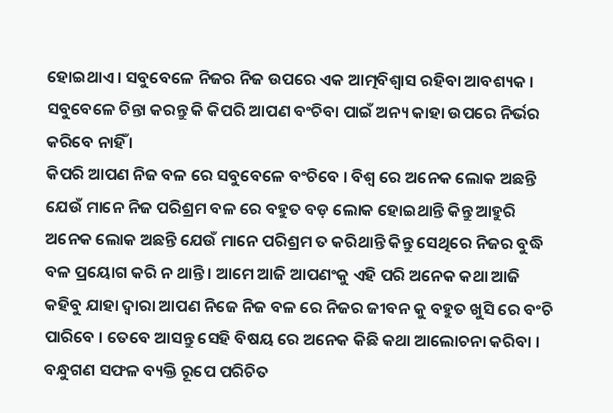ହୋଇଥାଏ । ସବୁବେଳେ ନିଜର ନିଜ ଉପରେ ଏକ ଆତ୍ମବିଶ୍ଵାସ ରହିବା ଆବଶ୍ୟକ । ସବୁବେଳେ ଚିନ୍ତା କରନ୍ତୁ କି କିପରି ଆପଣ ବଂଚିବା ପାଇଁ ଅନ୍ୟ କାହା ଉପରେ ନିର୍ଭର କରିବେ ନାହିଁ ।
କିପରି ଆପଣ ନିଜ ବଳ ରେ ସବୁବେଳେ ବଂଚିବେ । ବିଶ୍ୱ ରେ ଅନେକ ଲୋକ ଅଛନ୍ତି ଯେଉଁ ମାନେ ନିଜ ପରିଶ୍ରମ ବଳ ରେ ବହୁତ ବଡ଼ ଲୋକ ହୋଇଥାନ୍ତି କିନ୍ତୁ ଆହୁରି ଅନେକ ଲୋକ ଅଛନ୍ତି ଯେଉଁ ମାନେ ପରିଶ୍ରମ ତ କରିଥାନ୍ତି କିନ୍ତୁ ସେଥିରେ ନିଜର ବୁଦ୍ଧି ବଳ ପ୍ରୟୋଗ କରି ନ ଥାନ୍ତି । ଆମେ ଆଜି ଆପଣଂକୁ ଏହି ପରି ଅନେକ କଥା ଆଜି କହିବୁ ଯାହା ଦ୍ୱାରା ଆପଣ ନିଜେ ନିଜ ବଳ ରେ ନିଜର ଜୀବନ କୁ ବହୁତ ଖୁସି ରେ ବଂଚି ପାରିବେ । ତେବେ ଆସନ୍ତୁ ସେହି ବିଷୟ ରେ ଅନେକ କିଛି କଥା ଆଲୋଚନା କରିବା ।
ବନ୍ଧୁଗଣ ସଫଳ ବ୍ୟକ୍ତି ରୂପେ ପରିଚିତ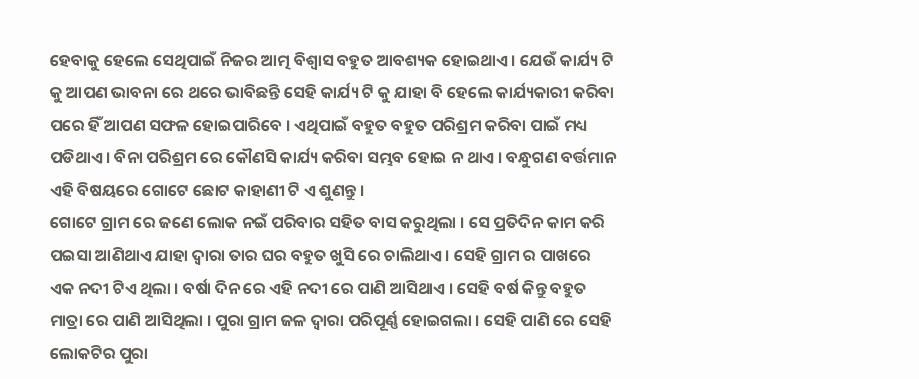ହେବାକୁ ହେଲେ ସେଥିପାଇଁ ନିଜର ଆତ୍ମ ବିଶ୍ୱାସ ବହୁତ ଆବଶ୍ୟକ ହୋଇଥାଏ । ଯେଉଁ କାର୍ଯ୍ୟ ଟି କୁ ଆପଣ ଭାବନା ରେ ଥରେ ଭାବିଛନ୍ତି ସେହି କାର୍ଯ୍ୟ ଟି କୁ ଯାହା ବି ହେଲେ କାର୍ଯ୍ୟକାରୀ କରିବା ପରେ ହିଁ ଆପଣ ସଫଳ ହୋଇପାରିବେ । ଏଥିପାଇଁ ବହୁତ ବହୁତ ପରିଶ୍ରମ କରିବା ପାଇଁ ମଧ୍ୟ ପଡିଥାଏ । ବିନା ପରିଶ୍ରମ ରେ କୌଣସି କାର୍ଯ୍ୟ କରିବା ସମ୍ଭବ ହୋଇ ନ ଥାଏ । ବନ୍ଧୁଗଣ ବର୍ତ୍ତମାନ ଏହି ବିଷୟରେ ଗୋଟେ ଛୋଟ କାହାଣୀ ଟି ଏ ଶୁଣନ୍ତୁ ।
ଗୋଟେ ଗ୍ରାମ ରେ ଜଣେ ଲୋକ ନଇଁ ପରିବାର ସହିତ ବାସ କରୁଥିଲା । ସେ ପ୍ରତିଦିନ କାମ କରି ପଇସା ଆଣିଥାଏ ଯାହା ଦ୍ୱାରା ତାର ଘର ବହୁତ ଖୁସି ରେ ଚାଲିଥାଏ । ସେହି ଗ୍ରାମ ର ପାଖରେ ଏକ ନଦୀ ଟିଏ ଥିଲା । ବର୍ଷା ଦିନ ରେ ଏହି ନଦୀ ରେ ପାଣି ଆସିଥାଏ । ସେହି ବର୍ଷ କିନ୍ତୁ ବହୁତ ମାତ୍ରା ରେ ପାଣି ଆସିଥିଲା । ପୁରା ଗ୍ରାମ ଜଳ ଦ୍ୱାରା ପରିପୂର୍ଣ୍ଣ ହୋଇଗଲା । ସେହି ପାଣି ରେ ସେହି ଲୋକଟିର ପୁରା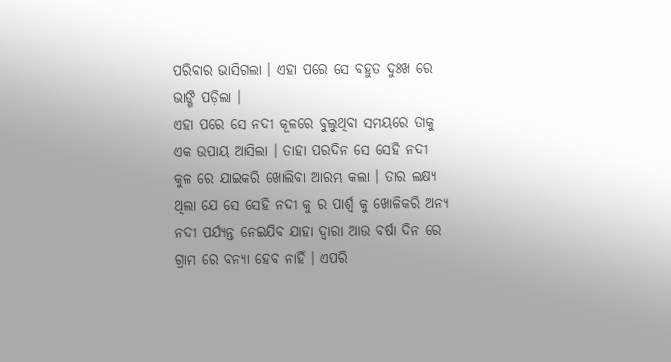ପରିବାର ଭାସିଗଲା । ଏହା ପରେ ସେ ବହୁତ ଦୁଃଖ ରେ ଭାଙ୍ଗି ପଡ଼ିଲା ।
ଏହା ପରେ ସେ ନଦୀ କୂଳରେ ବୁଲୁଥିବା ସମୟରେ ତାକୁ ଏକ ଉପାୟ ଆସିଲା । ତାହା ପରଦିନ ସେ ସେହି ନଦୀ କୁଳ ରେ ଯାଇକରି ଖୋଲିବା ଆରମ୍ଭ କଲା । ତାର ଲକ୍ଷ୍ୟ ଥିଲା ଯେ ସେ ସେହି ନଦୀ କୁ ର ପାର୍ଶ୍ୱ କୁ ଖୋଳିକରି ଅନ୍ୟ ନଦୀ ପର୍ଯ୍ୟନ୍ତ ନେଇଯିବ ଯାହା ଦ୍ୱାରା ଆଉ ବର୍ଷା ଦିନ ରେ ଗ୍ରାମ ରେ ବନ୍ୟା ହେବ ନାହିଁ । ଏପରି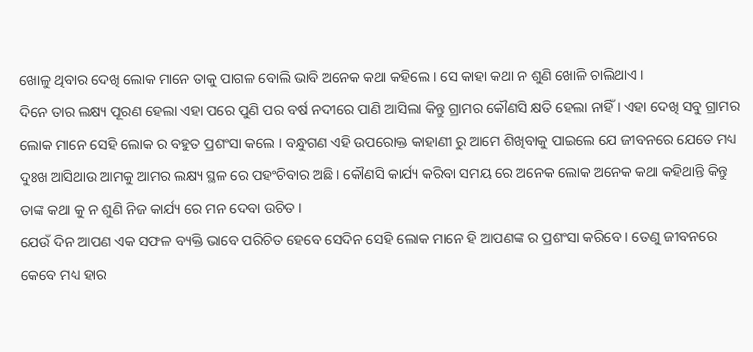ଖୋଳୁ ଥିବାର ଦେଖି ଲୋକ ମାନେ ତାକୁ ପାଗଳ ବୋଲି ଭାବି ଅନେକ କଥା କହିଲେ । ସେ କାହା କଥା ନ ଶୁଣି ଖୋଳି ଚାଲିଥାଏ ।
ଦିନେ ତାର ଲକ୍ଷ୍ୟ ପୂରଣ ହେଲା ଏହା ପରେ ପୁଣି ପର ବର୍ଷ ନଦୀରେ ପାଣି ଆସିଲା କିନ୍ତୁ ଗ୍ରାମର କୌଣସି କ୍ଷତି ହେଲା ନାହିଁ । ଏହା ଦେଖି ସବୁ ଗ୍ରାମର ଲୋକ ମାନେ ସେହି ଲୋକ ର ବହୁତ ପ୍ରଶଂସା କଲେ । ବନ୍ଧୁଗଣ ଏହି ଉପରୋକ୍ତ କାହାଣୀ ରୁ ଆମେ ଶିଖିବାକୁ ପାଇଲେ ଯେ ଜୀବନରେ ଯେତେ ମଧ୍ୟ ଦୁଃଖ ଆସିଥାଉ ଆମକୁ ଆମର ଲକ୍ଷ୍ୟ ସ୍ଥଳ ରେ ପହଂଚିବାର ଅଛି । କୌଣସି କାର୍ଯ୍ୟ କରିବା ସମୟ ରେ ଅନେକ ଲୋକ ଅନେକ କଥା କହିଥାନ୍ତି କିନ୍ତୁ ତାଙ୍କ କଥା କୁ ନ ଶୁଣି ନିଜ କାର୍ଯ୍ୟ ରେ ମନ ଦେବା ଉଚିତ ।
ଯେଉଁ ଦିନ ଆପଣ ଏକ ସଫଳ ବ୍ୟକ୍ତି ଭାବେ ପରିଚିତ ହେବେ ସେଦିନ ସେହି ଲୋକ ମାନେ ହି ଆପଣଙ୍କ ର ପ୍ରଶଂସା କରିବେ । ତେଣୁ ଜୀବନରେ କେବେ ମଧ୍ୟ ହାର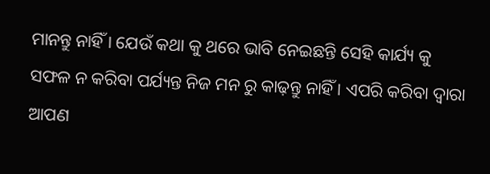ମାନନ୍ତୁ ନାହିଁ । ଯେଉଁ କଥା କୁ ଥରେ ଭାବି ନେଇଛନ୍ତି ସେହି କାର୍ଯ୍ୟ କୁ ସଫଳ ନ କରିବା ପର୍ଯ୍ୟନ୍ତ ନିଜ ମନ ରୁ କାଢ଼ନ୍ତୁ ନାହିଁ । ଏପରି କରିବା ଦ୍ୱାରା ଆପଣ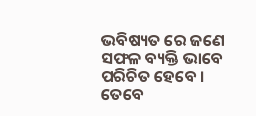ଭବିଷ୍ୟତ ରେ ଜଣେ ସଫଳ ବ୍ୟକ୍ତି ଭାବେ ପରିଚିତ ହେବେ ।
ତେବେ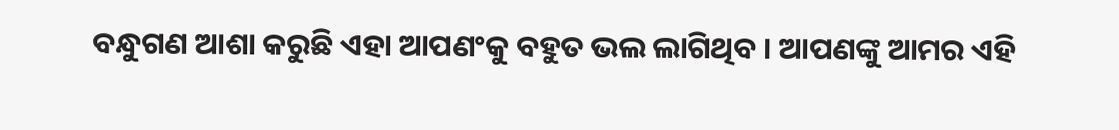ବନ୍ଧୁଗଣ ଆଶା କରୁଛି ଏହା ଆପଣଂକୁ ବହୁତ ଭଲ ଲାଗିଥିବ । ଆପଣଙ୍କୁ ଆମର ଏହି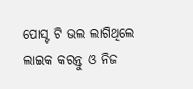ପୋସ୍ଟ ଟି ଭଲ ଲାଗିଥିଲେ ଲାଇକ କରନ୍ତୁ ଓ ନିଜ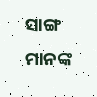ସାଙ୍ଗ ମାନଙ୍କ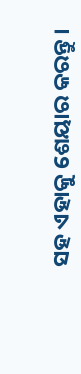ସହ ଏହାକୁ ଶେୟାର କରନ୍ତୁ ।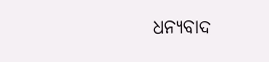ଧନ୍ୟବାଦ